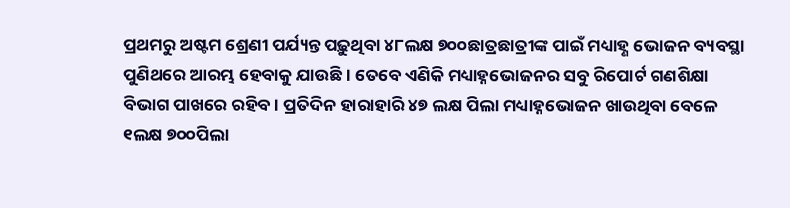ପ୍ରଥମରୁ ଅଷ୍ଟମ ଶ୍ରେଣୀ ପର୍ଯ୍ୟନ୍ତ ପଢ଼ୁଥିବା ୪୮ଲକ୍ଷ ୭୦୦ଛାତ୍ରଛାତ୍ରୀଙ୍କ ପାଇଁ ମଧ୍ୟାହ୍ଣ ଭୋଜନ ବ୍ୟବସ୍ଥା ପୁଣିଥରେ ଆରମ୍ଭ ହେବାକୁ ଯାଉଛି । ତେବେ ଏଣିକି ମଧ୍ୟାହ୍ନଭୋଜନର ସବୁ ରିପୋର୍ଟ ଗଣଶିକ୍ଷା ବିଭାଗ ପାଖରେ ରହିବ । ପ୍ରତିଦିନ ହାରାହାରି ୪୭ ଲକ୍ଷ ପିଲା ମଧ୍ୟାହ୍ନଭୋଜନ ଖାଉଥିବା ବେଳେ ୧ଲକ୍ଷ ୭୦୦ପିଲା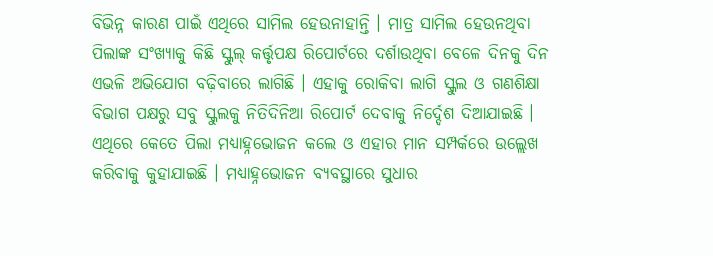ବିଭିନ୍ନ କାରଣ ପାଇଁ ଏଥିରେ ସାମିଲ ହେଉନାହାନ୍ତି । ମାତ୍ର ସାମିଲ ହେଉନଥିବା ପିଲାଙ୍କ ସଂଖ୍ୟାକୁ କିଛି ସ୍କୁଲ୍ କର୍ତ୍ତୃପକ୍ଷ ରିପୋର୍ଟରେ ଦର୍ଶାଉଥିବା ବେଳେ ଦିନକୁ ଦିନ ଏଭଳି ଅଭିଯୋଗ ବଢ଼ିବାରେ ଲାଗିଛି । ଏହାକୁ ରୋକିବା ଲାଗି ସ୍କୁଲ ଓ ଗଣଶିକ୍ଷା ବିଭାଗ ପକ୍ଷରୁ ସବୁ ସ୍କୁଲକୁ ନିତିଦିନିଆ ରିପୋର୍ଟ ଦେବାକୁ ନିର୍ଦ୍ଦେଶ ଦିଆଯାଇଛି । ଏଥିରେ କେତେ ପିଲା ମଧ୍ୟାହ୍ନଭୋଜନ କଲେ ଓ ଏହାର ମାନ ସମ୍ପର୍କରେ ଉଲ୍ଲେଖ କରିବାକୁ କୁହାଯାଇଛି । ମଧ୍ୟାହ୍ନଭୋଜନ ବ୍ୟବସ୍ଥାରେ ସୁଧାର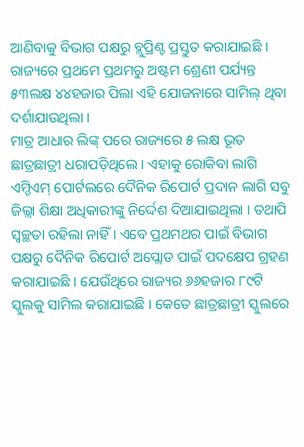ଆଣିବାକୁ ବିଭାଗ ପକ୍ଷରୁ ବ୍ଲୁପ୍ରିଣ୍ଟ ପ୍ରସ୍ତୁତ କରାଯାଇଛି । ରାଜ୍ୟରେ ପ୍ରଥମେ ପ୍ରଥମରୁ ଅଷ୍ଟମ ଶ୍ରେଣୀ ପର୍ଯ୍ୟନ୍ତ ୫୩ଲକ୍ଷ ୪୪ହଜାର ପିଲା ଏହି ଯୋଜନାରେ ସାମିଲ୍ ଥିବା ଦର୍ଶାଯାଉଥିଲା ।
ମାତ୍ର ଆଧାର ଲିଙ୍କ୍ ପରେ ରାଜ୍ୟରେ ୫ ଲକ୍ଷ ଭୂତ ଛାତ୍ରଛାତ୍ରୀ ଧରାପଡ଼ିଥିଲେ । ଏହାକୁ ରୋକିବା ଲାଗି ଏମ୍ଡିଏମ୍ ପୋର୍ଟଲରେ ଦୈନିକ ରିପୋର୍ଟ ପ୍ରଦାନ ଲାଗି ସବୁ ଜିଲ୍ଲା ଶିକ୍ଷା ଅଧିକାରୀଙ୍କୁ ନିର୍ଦ୍ଦେଶ ଦିଆଯାଇଥିଲା । ତଥାପି ସ୍ୱଚ୍ଛତା ରହିଲା ନାହିଁ । ଏବେ ପ୍ରଥମଥର ପାଇଁ ବିଭାଗ ପକ୍ଷରୁ ଦୈନିକ ରିପୋର୍ଟ ଅପ୍ଲୋଡ ପାଇଁ ପଦକ୍ଷେପ ଗ୍ରହଣ କରାଯାଇଛି । ଯେଉଁଥିରେ ରାଜ୍ୟର ୬୬ହଜାର ୮୯ଟି ସ୍କୁଲକୁ ସାମିଲ କରାଯାଇଛି । କେତେ ଛାତ୍ରଛାତ୍ରୀ ସ୍କୁଲରେ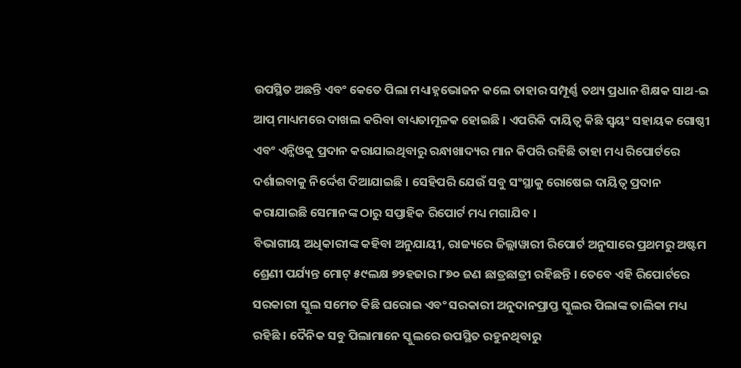ଉପସ୍ଥିତ ଅଛନ୍ତି ଏବଂ କେତେ ପିଲା ମଧ୍ୟାହ୍ନଭୋଜନ କଲେ ତାହାର ସମ୍ପୂର୍ଣ୍ଣ ତଥ୍ୟ ପ୍ରଧାନ ଶିକ୍ଷକ ସାଥ-ଇ ଆପ୍ ମାଧ୍ୟମରେ ଦାଖଲ କରିବା ବାଧ୍ୟତାମୂଳକ ହୋଇଛି । ଏପରିକି ଦାୟିତ୍ୱ କିଛି ସ୍ୱୟଂ ସହାୟକ ଗୋଷ୍ଠୀ ଏବଂ ଏନ୍ଜିଓକୁ ପ୍ରଦାନ କରାଯାଇଥିବାରୁ ରନ୍ଧାଖାଦ୍ୟର ମାନ କିପରି ରହିଛି ତାହା ମଧ୍ୟ ରିପୋର୍ଟରେ ଦର୍ଶାଇବାକୁ ନିର୍ଦ୍ଦେଶ ଦିଆଯାଇଛି । ସେହିପରି ଯେଉଁ ସବୁ ସଂସ୍ଥାକୁ ରୋଷେଇ ଦାୟିତ୍ୱ ପ୍ରଦାନ କରାଯାଇଛି ସେମାନଙ୍କ ଠାରୁ ସପ୍ତାହିକ ରିପୋର୍ଟ ମଧ୍ୟ ମଗାଯିବ ।
ବିଭାଗୀୟ ଅଧିକାରୀଙ୍କ କହିବା ଅନୁଯାୟୀ, ରାଜ୍ୟରେ ଜିଲ୍ଲାୱାରୀ ରିପୋର୍ଟ ଅନୁସାରେ ପ୍ରଥମରୁ ଅଷ୍ଟମ ଶ୍ରେଣୀ ପର୍ଯ୍ୟନ୍ତ ମୋଟ୍ ୫୯ଲକ୍ଷ ୭୨ହଜାର ୮୭୦ ଜଣ ଛାତ୍ରଛାତ୍ରୀ ରହିଛନ୍ତି । ତେବେ ଏହି ରିପୋର୍ଟରେ ସରକାରୀ ସ୍କୁଲ ସମେତ କିଛି ଘରୋଇ ଏବଂ ସରକାରୀ ଅନୁଦାନପ୍ରାପ୍ତ ସ୍କୁଲର ପିଲାଙ୍କ ତାଲିକା ମଧ୍ୟ ରହିଛି । ଦୈନିକ ସବୁ ପିଲାମାନେ ସ୍କୁଲରେ ଉପସ୍ଥିତ ରହୁନଥିବାରୁ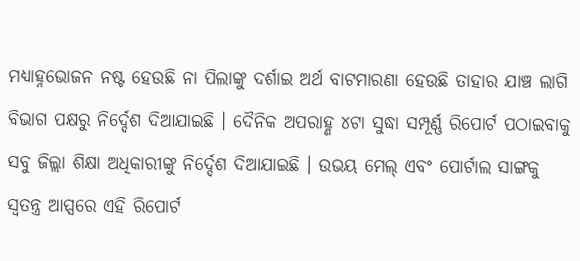ମଧ୍ୟାହ୍ନଭୋଜନ ନଷ୍ଟ ହେଉଛି ନା ପିଲାଙ୍କୁ ଦର୍ଶାଇ ଅର୍ଥ ବାଟମାରଣା ହେଉଛି ତାହାର ଯାଞ୍ଚ ଲାଗି ବିଭାଗ ପକ୍ଷରୁ ନିର୍ଦ୍ଦେଶ ଦିଆଯାଇଛି । ଦୈନିକ ଅପରାହ୍ଣ ୪ଟା ସୁଦ୍ଧା ସମ୍ପୂର୍ଣ୍ଣ ରିପୋର୍ଟ ପଠାଇବାକୁ ସବୁ ଜିଲ୍ଲା ଶିକ୍ଷା ଅଧିକାରୀଙ୍କୁ ନିର୍ଦ୍ଦେଶ ଦିଆଯାଇଛି । ଉଭୟ ମେଲ୍ ଏବଂ ପୋର୍ଟାଲ ସାଙ୍ଗକୁ ସ୍ୱତନ୍ତ୍ର ଆପ୍ସରେ ଏହି ରିପୋର୍ଟ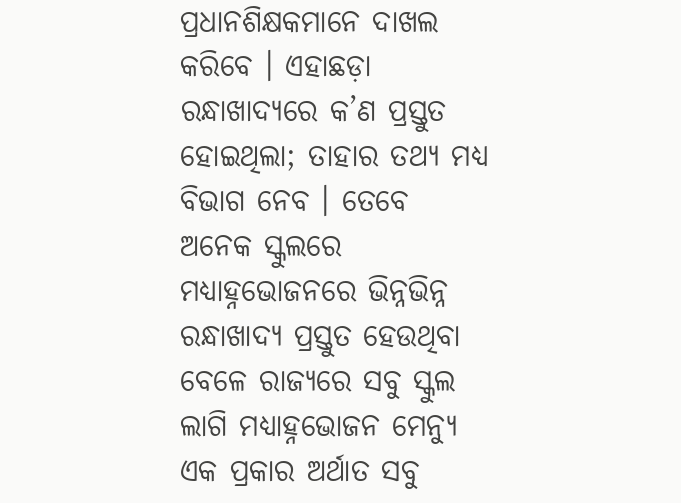ପ୍ରଧାନଶିକ୍ଷକମାନେ ଦାଖଲ କରିବେ । ଏହାଛଡ଼ା ରନ୍ଧାଖାଦ୍ୟରେ କ’ଣ ପ୍ରସ୍ତୁତ ହୋଇଥିଲା; ତାହାର ତଥ୍ୟ ମଧ୍ୟ ବିଭାଗ ନେବ । ତେବେ ଅନେକ ସ୍କୁଲରେ ମଧ୍ୟାହ୍ନଭୋଜନରେ ଭିନ୍ନଭିନ୍ନ ରନ୍ଧାଖାଦ୍ୟ ପ୍ରସ୍ତୁତ ହେଉଥିବା ବେଳେ ରାଜ୍ୟରେ ସବୁ ସ୍କୁଲ ଲାଗି ମଧ୍ୟାହ୍ନଭୋଜନ ମେନ୍ୟୁ ଏକ ପ୍ରକାର ଅର୍ଥାତ ସବୁ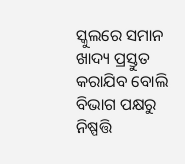ସ୍କୁଲରେ ସମାନ ଖାଦ୍ୟ ପ୍ରସ୍ତୁତ କରାଯିବ ବୋଲି ବିଭାଗ ପକ୍ଷରୁ ନିଷ୍ପତ୍ତି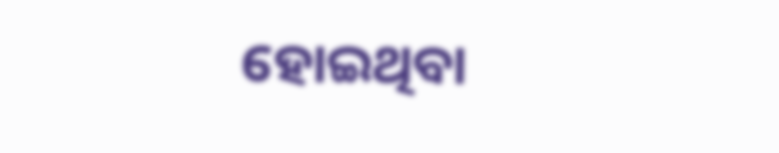ହୋଇଥିବା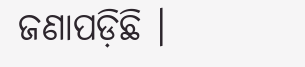ଜଣାପଡ଼ିଛି ।